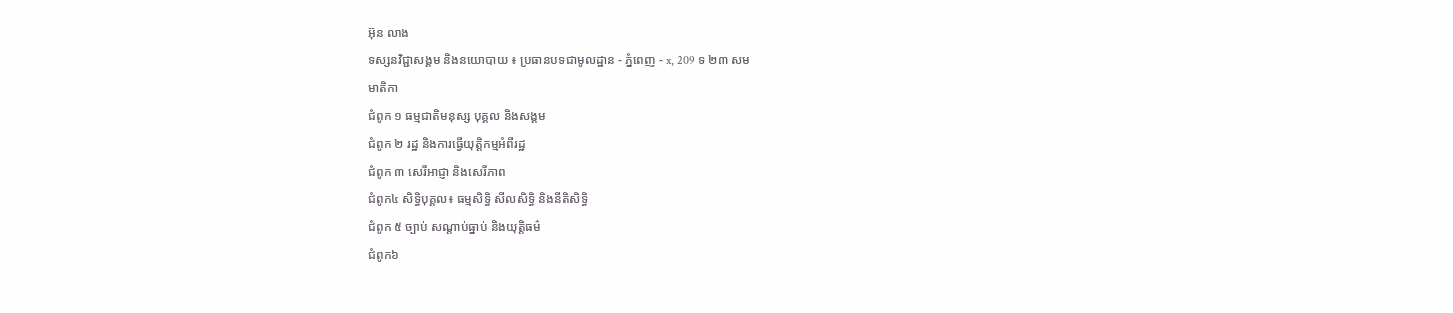អ៊ុន លាង
ទស្សនវិជ្ជាសង្គម និងនយោបាយ ៖ ប្រធានបទជាមូលដ្ឋាន - ភ្នំពេញ - x, 209 ទ ២៣ សម
មាតិកា
ជំពូក ១ ធម្មជាតិមនុស្ស បុគ្គល និងសង្គម
ជំពូក ២ រដ្ឋ និងការធ្វើយុត្តិកម្មអំពីរដ្ឋ
ជំពូក ៣ សេរីអាជ្ញា និងសេរីភាព
ជំពូក៤ សិទ្ធិបុគ្គល៖ ធម្មសិទ្ធិ សីលសិទ្ធិ និងនីតិសិទ្ធិ
ជំពូក ៥ ច្បាប់ សណ្តាប់ធ្នាប់ និងយុត្តិធម៌
ជំពូក៦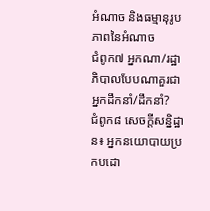អំណាច និងធម្មានុរូបភាពនៃអំណាច
ជំពូក៧ អ្នកណា/រដ្ឋាភិបាលបែបណាគួរជាអ្នកដឹកនាំ/ដឹកនាំ?
ជំពូក៨ សេចក្តីសន្និដ្ឋាន៖ អ្នកនយោបាយប្រកបដោ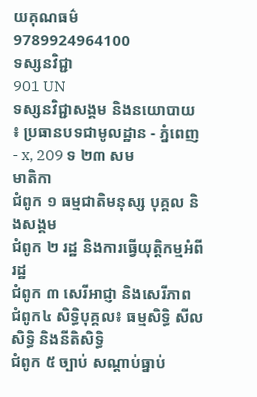យគុណធម៌
9789924964100
ទស្សនវិជ្ជា
901 UN
ទស្សនវិជ្ជាសង្គម និងនយោបាយ ៖ ប្រធានបទជាមូលដ្ឋាន - ភ្នំពេញ - x, 209 ទ ២៣ សម
មាតិកា
ជំពូក ១ ធម្មជាតិមនុស្ស បុគ្គល និងសង្គម
ជំពូក ២ រដ្ឋ និងការធ្វើយុត្តិកម្មអំពីរដ្ឋ
ជំពូក ៣ សេរីអាជ្ញា និងសេរីភាព
ជំពូក៤ សិទ្ធិបុគ្គល៖ ធម្មសិទ្ធិ សីលសិទ្ធិ និងនីតិសិទ្ធិ
ជំពូក ៥ ច្បាប់ សណ្តាប់ធ្នាប់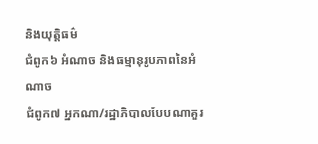និងយុត្តិធម៌
ជំពូក៦ អំណាច និងធម្មានុរូបភាពនៃអំណាច
ជំពូក៧ អ្នកណា/រដ្ឋាភិបាលបែបណាគួរ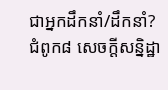ជាអ្នកដឹកនាំ/ដឹកនាំ?
ជំពូក៨ សេចក្តីសន្និដ្ឋា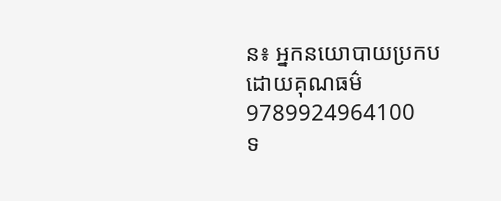ន៖ អ្នកនយោបាយប្រកបដោយគុណធម៌
9789924964100
ទ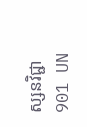ស្សនវិជ្ជា
901 UN